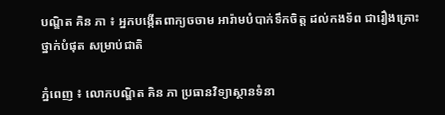បណ្ឌិត គិន ភា ៖ អ្នកបង្កើតពាក្យចចាម អារ៉ាមបំបាក់ទឹកចិត្ត ដល់កងទ័ព ជារឿងគ្រោះថ្នាក់បំផុត សម្រាប់ជាតិ

ភ្នំពេញ ៖ លោកបណ្ឌិត គិន ភា ប្រធានវិទ្យាស្ថានទំនា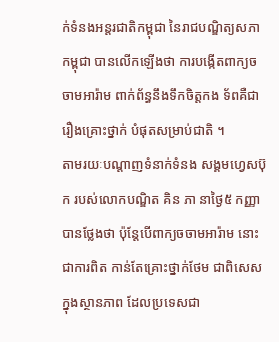ក់ទំនងអន្តរជាតិកម្ពុជា នៃរាជបណ្ឌិត្យសភាកម្ពុជា បានលើកឡើងថា ការបង្កើតពាក្យចចាមអារ៉ាម ពាក់ព័ន្ធនឹងទឹកចិត្តកង ទ័ពគឺជារឿងគ្រោះថ្នាក់ បំផុតសម្រាប់ជាតិ ។
តាមរយៈបណ្តាញទំនាក់ទំនង សង្គមហ្វេសប៊ុក របស់លោកបណ្ឌិត គិន ភា នាថ្ងៃ៥ កញ្ញា បានថ្លែងថា ប៉ុន្តែបើពាក្យចចាមអារ៉ាម នោះជាការពិត កាន់តែគ្រោះថ្នាក់ថែម ជាពិសេសក្នុងស្ថានភាព ដែលប្រទេសជា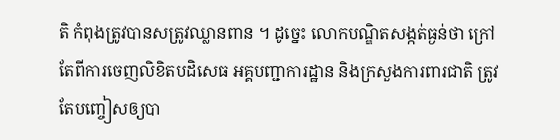តិ កំពុងត្រូវបានសត្រូវឈ្លានពាន ។ ដូច្នេះ លោកបណ្ឌិតសង្កត់ធ្ងន់ថា ក្រៅតែពីការចេញលិខិតបដិសេធ អគ្គបញ្ជាការដ្ឋាន និងក្រសួងការពារជាតិ ត្រូវតែបញ្ចៀសឲ្យបា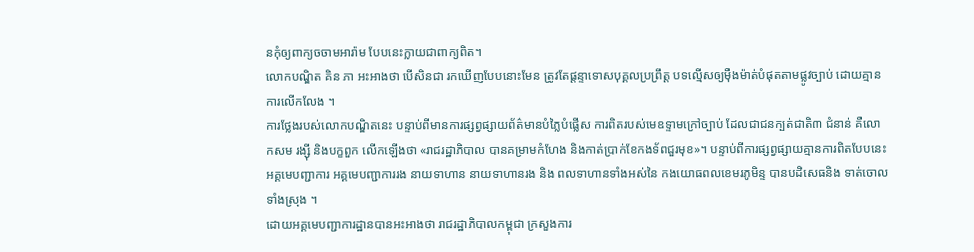នកុំឲ្យពាក្យចចាមអារ៉ាម បែបនេះក្លាយជាពាក្យពិត។
លោកបណ្ឌិត គិន ភា អះអាងថា បើសិនជា រកឃើញបែបនោះមែន ត្រូវតែផ្ដន្ទាទោសបុគ្គលប្រព្រឹត្ត បទល្មើសឲ្យម៉ឺងម៉ាត់បំផុតតាមផ្លូវច្បាប់ ដោយគ្មានការលើកលែង ។
ការថ្លែងរបស់លោកបណ្ឌិតនេះ បន្ទាប់ពីមានការផ្សព្វផ្សាយព័ត៌មានបំភ្លៃបំផ្លើស ការពិតរបស់មេឧទ្ទាមក្រៅច្បាប់ ដែលជាជនក្បត់ជាតិ៣ ជំនាន់ គឺលោកសម រង្ស៊ី និងបក្ខពួក លើកឡើងថា «រាជរដ្ឋាភិបាល បានគម្រាមកំហែង និងកាត់ប្រាក់ខែកងទ័ពជួរមុខ»។ បន្ទាប់ពីការផ្សព្វផ្សាយគ្មានការពិតបែបនេះ អគ្គមេបញ្ជាការ អគ្គមេបញ្ជាការរង នាយទាហាន នាយទាហានរង និង ពលទាហានទាំងអស់នៃ កងយោធពលខេមរភូមិន្ទ បានបដិសេធនិង ទាត់ចោលទាំងស្រុង ។
ដោយអគ្គមេបញ្ជាការដ្ឋានបានអះអាងថា រាជរដ្ឋាភិបាលកម្ពុជា ក្រសួងការ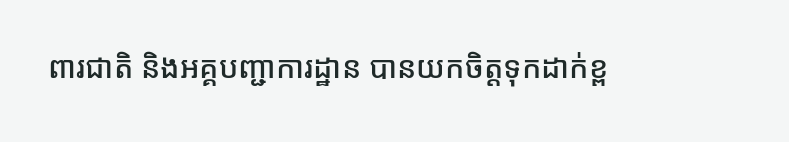ពារជាតិ និងអគ្គបញ្ជាការដ្ឋាន បានយកចិត្តទុកដាក់ខ្ព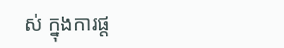ស់ ក្នុងការផ្ត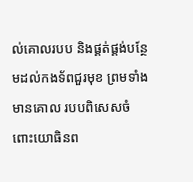ល់គោលរបប និងផ្គត់ផ្គង់បន្ថែមដល់កងទ័ពជួរមុខ ព្រមទាំងមានគោល របបពិសេសចំពោះយោធិនព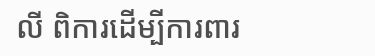លី ពិការដើម្បីការពារ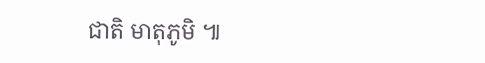ជាតិ មាតុភូមិ ៕